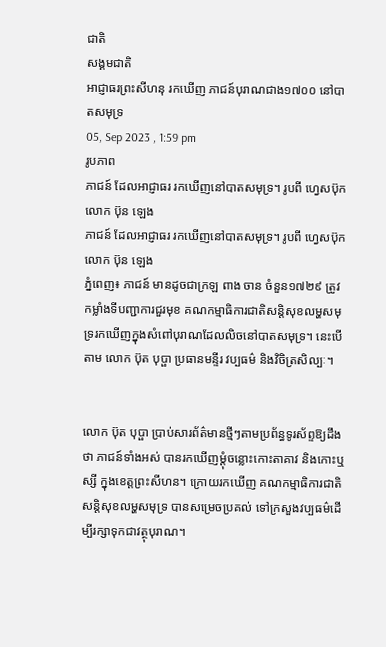ជាតិ
សង្គមជាតិ
អាជ្ញាធរព្រះសីហនុ រកឃើញ ភាជន៍បុរាណជាង១៧០០ នៅបាតសមុទ្រ
05, Sep 2023 , 1:59 pm
រូបភាព
ភាជន៍ ដែលអាជ្ញាធរ រកឃើញនៅបាតសមុទ្រ។ រូបពី ហ្វេសប៊ុក លោក ប៊ុន ឡេង
ភាជន៍ ដែលអាជ្ញាធរ រកឃើញនៅបាតសមុទ្រ។ រូបពី ហ្វេសប៊ុក លោក ប៊ុន ឡេង
ភ្នំពេញ៖ ភាជន៍ មានដូចជាក្រឡ ពាង ចាន ចំនួន១៧២៩ ត្រូវកម្លាំងទីបញ្ជាការជួរមុខ គណកម្មាធិការជាតិសន្តិសុខលម្ហសមុទ្ររកឃើញក្នុងសំពៅបុរាណដែលលិចនៅបាតសមុទ្រ។ នេះបើតាម លោក ប៊ុត បុប្ផា ប្រធានមន្ទីរ វប្បធម៌ និងវិចិត្រសិល្បៈ។


លោក ប៊ុត បុប្ផា ប្រាប់សារព័ត៌មានថ្មីៗតាមប្រព័ន្ធទូរស័ព្ទឱ្យដឹងថា ភាជន៍ទាំងអស់ បានរកឃើញម្តុំចន្លោះកោះតាគាវ និងកោះឬស្សី ក្នុងខេត្តព្រះសីហន។ ក្រោយរកឃើញ គណកម្មាធិការជាតិសន្តិសុខលម្ហសមុទ្រ បានសម្រេចប្រគល់ ទៅក្រសួងវប្បធម៌ដើម្បីរក្សាទុកជាវត្ថុបុរាណ។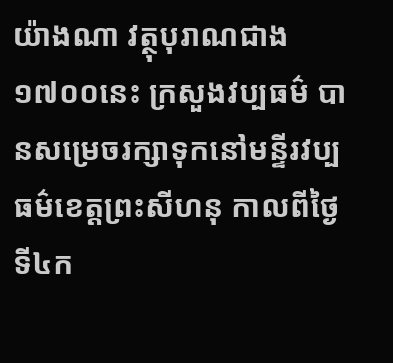យ៉ាងណា វត្ថុបុរាណជាង១៧០០នេះ ក្រសួងវប្បធម៌ បានសម្រេចរក្សាទុកនៅមន្ទីរវប្បធម៌ខេត្តព្រះសីហនុ កាលពីថ្ងៃទី៤ក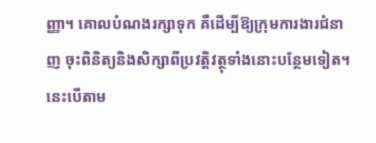ញ្ញា។ គោលបំណងរក្សាទុក គឺដើម្បីឱ្យក្រុមការងារជំនាញ ចុះពិនិត្យនិងសិក្សាពីប្រវត្តិវត្ថុទាំងនោះបន្ថែមទៀត។ នេះបើតាម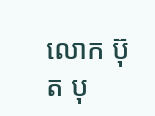លោក ប៊ុត បុ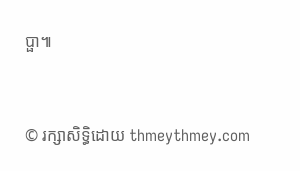ប្ផា៕


© រក្សាសិទ្ធិដោយ thmeythmey.com